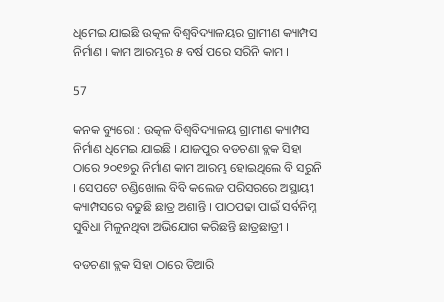ଧିମେଇ ଯାଇଛି ଉତ୍କଳ ବିଶ୍ୱବିଦ୍ୟାଳୟର ଗ୍ରାମୀଣ କ୍ୟାମ୍ପସ ନିର୍ମାଣ । କାମ ଆରମ୍ଭର ୫ ବର୍ଷ ପରେ ସରିନି କାମ ।

57

କନକ ବ୍ୟୁରୋ : ଉତ୍କଳ ବିଶ୍ୱବିଦ୍ୟାଳୟ ଗ୍ରାମୀଣ କ୍ୟାମ୍ପସ ନିର୍ମାଣ ଧିମେଇ ଯାଇଛି । ଯାଜପୁର ବଡଚଣା ବ୍ଲକ ସିହା ଠାରେ ୨୦୧୭ରୁ ନିର୍ମାଣ କାମ ଆରମ୍ଭ ହୋଇଥିଲେ ବି ସରୁନି । ସେପଟେ ଚଣ୍ଡିଖୋଲ ବିବି କଲେଜ ପରିସରରେ ଅସ୍ଥାୟୀ କ୍ୟାମ୍ପସରେ ବଢୁଛି ଛାତ୍ର ଅଶାନ୍ତି । ପାଠପଢା ପାଇଁ ସର୍ବନିମ୍ନ ସୁବିଧା ମିଳୁନଥିବା ଅଭିଯୋଗ କରିଛନ୍ତି ଛାତ୍ରଛାତ୍ରୀ ।

ବଡଚଣା ବ୍ଲକ ସିହା ଠାରେ ତିଆରି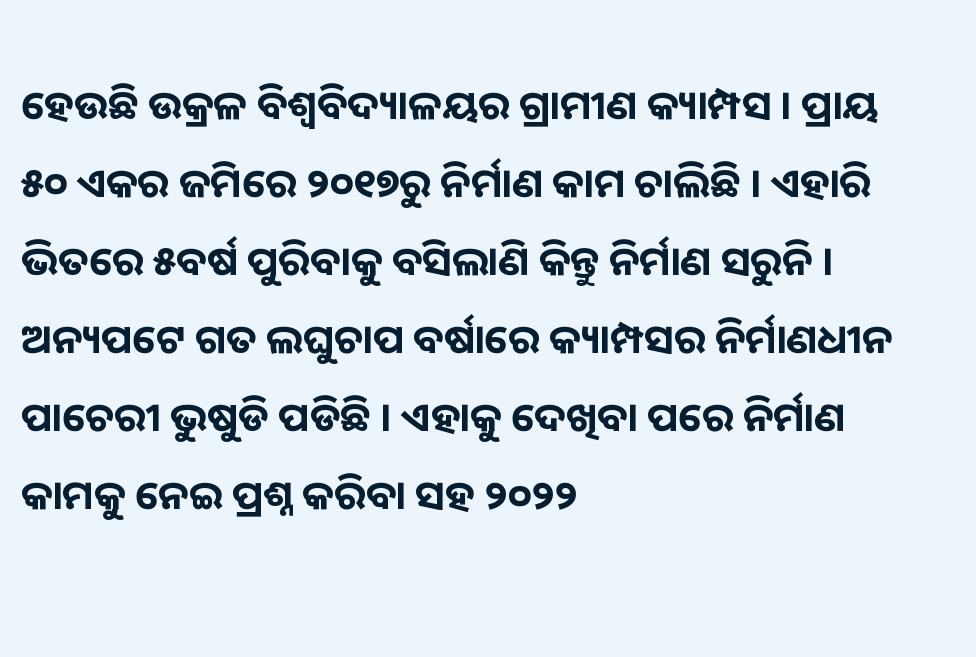ହେଉଛି ଉକ୍ରଳ ବିଶ୍ୱବିଦ୍ୟାଳୟର ଗ୍ରାମୀଣ କ୍ୟାମ୍ପସ । ପ୍ରାୟ ୫୦ ଏକର ଜମିରେ ୨୦୧୭ରୁ ନିର୍ମାଣ କାମ ଚାଲିଛି । ଏହାରି ଭିତରେ ୫ବର୍ଷ ପୁରିବାକୁ ବସିଲାଣି କିନ୍ତୁ ନିର୍ମାଣ ସରୁନି । ଅନ୍ୟପଟେ ଗତ ଲଘୁଚାପ ବର୍ଷାରେ କ୍ୟାମ୍ପସର ନିର୍ମାଣଧୀନ ପାଚେରୀ ଭୁଷୁଡି ପଡିଛି । ଏହାକୁ ଦେଖିବା ପରେ ନିର୍ମାଣ କାମକୁ ନେଇ ପ୍ରଶ୍ନ କରିବା ସହ ୨୦୨୨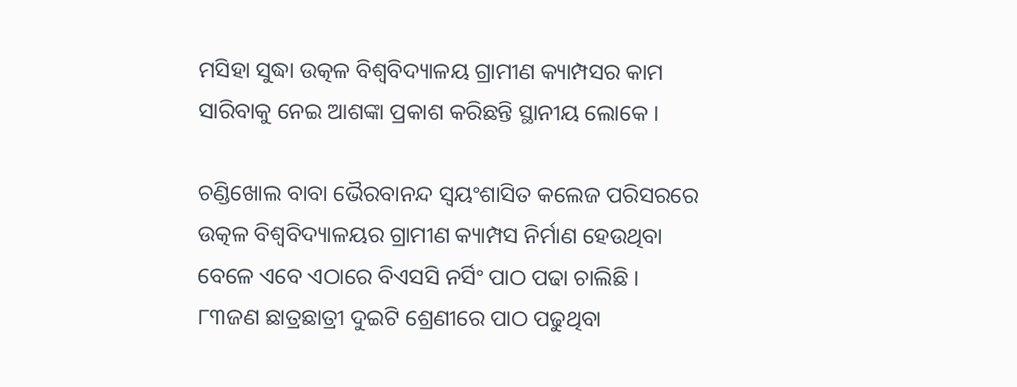ମସିହା ସୁଦ୍ଧା ଉତ୍କଳ ବିଶ୍ୱବିଦ୍ୟାଳୟ ଗ୍ରାମୀଣ କ୍ୟାମ୍ପସର କାମ ସାରିବାକୁ ନେଇ ଆଶଙ୍କା ପ୍ରକାଶ କରିଛନ୍ତି ସ୍ଥାନୀୟ ଲୋକେ ।

ଚଣ୍ଡିଖୋଲ ବାବା ଭୈରବାନନ୍ଦ ସ୍ୱୟଂଶାସିତ କଲେଜ ପରିସରରେ ଉତ୍କଳ ବିଶ୍ୱବିଦ୍ୟାଳୟର ଗ୍ରାମୀଣ କ୍ୟାମ୍ପସ ନିର୍ମାଣ ହେଉଥିବା ବେଳେ ଏବେ ଏଠାରେ ବିଏସସି ନର୍ସିଂ ପାଠ ପଢା ଚାଲିଛି । ୮୩ଜଣ ଛାତ୍ରଛାତ୍ରୀ ଦୁଇଟି ଶ୍ରେଣୀରେ ପାଠ ପଢୁଥିବା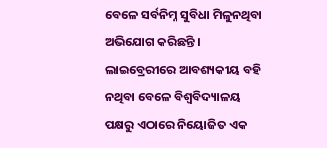ବେଳେ ସର୍ବନିମ୍ନ ସୁବିଧା ମିଳୁନଥିବା ଅଭିଯୋଗ କରିଛନ୍ତି । ଲାଇବ୍ରେରୀରେ ଆବଶ୍ୟକୀୟ ବହି ନଥିବା ବେଳେ ବିଶ୍ୱବିଦ୍ୟାଳୟ ପକ୍ଷରୁ ଏଠାରେ ନିୟୋଜିତ ଏକ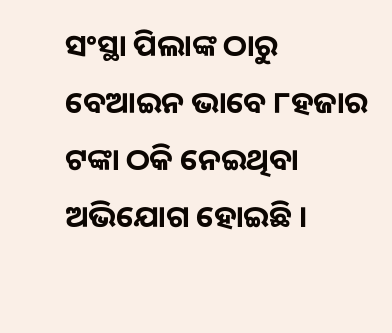ସଂସ୍ଥା ପିଲାଙ୍କ ଠାରୁ ବେଆଇନ ଭାବେ ୮ହଜାର ଟଙ୍କା ଠକି ନେଇଥିବା ଅଭିଯୋଗ ହୋଇଛି ।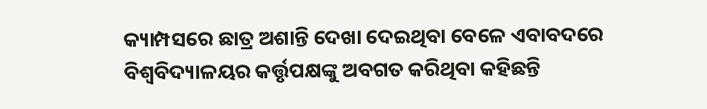କ୍ୟାମ୍ପସରେ ଛାତ୍ର ଅଶାନ୍ତି ଦେଖା ଦେଇଥିବା ବେଳେ ଏବାବଦରେ ବିଶ୍ୱବିଦ୍ୟାଳୟର କର୍ତ୍ତୃପକ୍ଷଙ୍କୁ ଅବଗତ କରିଥିବା କହିଛନ୍ତି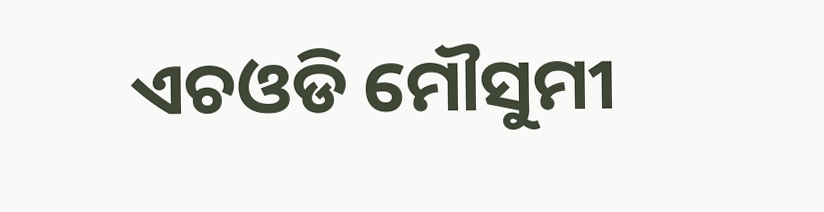ଏଚଓଡି ମୌସୁମୀ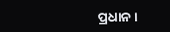ପ୍ରଧାନ ।